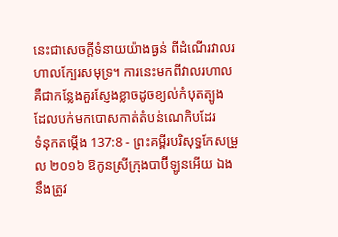នេះជាសេចក្ដីទំនាយយ៉ាងធ្ងន់ ពីដំណើរវាលរហាលក្បែរសមុទ្រ។ ការនេះមកពីវាលរហាល គឺជាកន្លែងគួរស្ញែងខ្លាចដូចខ្យល់កំបុតត្បូង ដែលបក់មកបោសកាត់តំបន់ណេកិបដែរ
ទំនុកតម្កើង 137:8 - ព្រះគម្ពីរបរិសុទ្ធកែសម្រួល ២០១៦ ឱកូនស្រីក្រុងបាប៊ីឡូនអើយ ឯងនឹងត្រូវ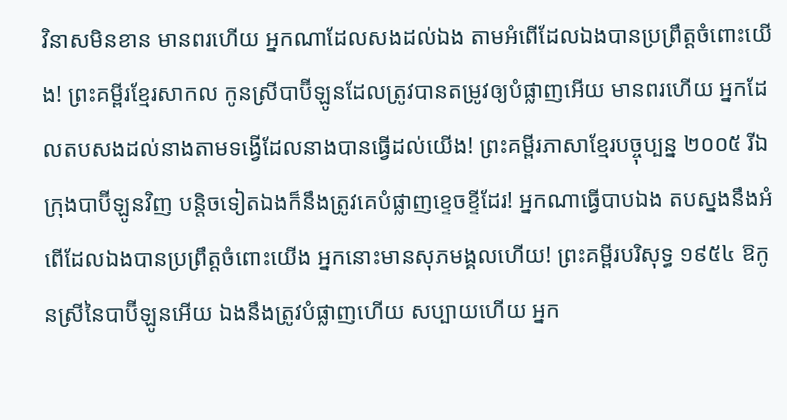វិនាសមិនខាន មានពរហើយ អ្នកណាដែលសងដល់ឯង តាមអំពើដែលឯងបានប្រព្រឹត្តចំពោះយើង! ព្រះគម្ពីរខ្មែរសាកល កូនស្រីបាប៊ីឡូនដែលត្រូវបានតម្រូវឲ្យបំផ្លាញអើយ មានពរហើយ អ្នកដែលតបសងដល់នាងតាមទង្វើដែលនាងបានធ្វើដល់យើង! ព្រះគម្ពីរភាសាខ្មែរបច្ចុប្បន្ន ២០០៥ រីឯក្រុងបាប៊ីឡូនវិញ បន្តិចទៀតឯងក៏នឹងត្រូវគេបំផ្លាញខ្ទេចខ្ទីដែរ! អ្នកណាធ្វើបាបឯង តបស្នងនឹងអំពើដែលឯងបានប្រព្រឹត្តចំពោះយើង អ្នកនោះមានសុភមង្គលហើយ! ព្រះគម្ពីរបរិសុទ្ធ ១៩៥៤ ឱកូនស្រីនៃបាប៊ីឡូនអើយ ឯងនឹងត្រូវបំផ្លាញហើយ សប្បាយហើយ អ្នក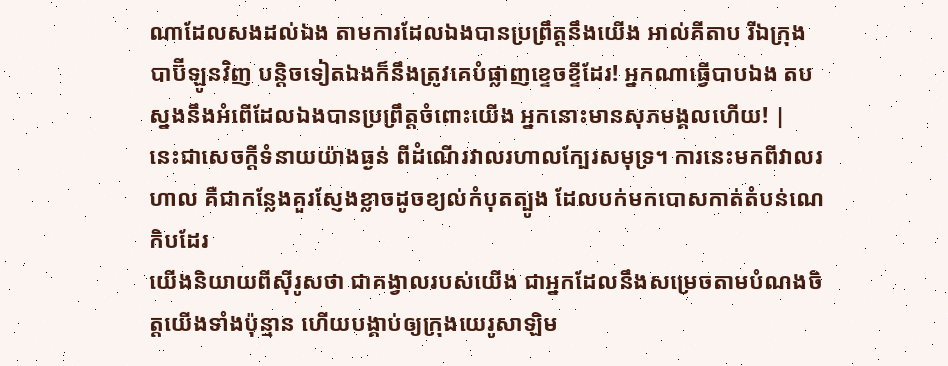ណាដែលសងដល់ឯង តាមការដែលឯងបានប្រព្រឹត្តនឹងយើង អាល់គីតាប រីឯក្រុងបាប៊ីឡូនវិញ បន្តិចទៀតឯងក៏នឹងត្រូវគេបំផ្លាញខ្ទេចខ្ទីដែរ! អ្នកណាធ្វើបាបឯង តបស្នងនឹងអំពើដែលឯងបានប្រព្រឹត្តចំពោះយើង អ្នកនោះមានសុភមង្គលហើយ! |
នេះជាសេចក្ដីទំនាយយ៉ាងធ្ងន់ ពីដំណើរវាលរហាលក្បែរសមុទ្រ។ ការនេះមកពីវាលរហាល គឺជាកន្លែងគួរស្ញែងខ្លាចដូចខ្យល់កំបុតត្បូង ដែលបក់មកបោសកាត់តំបន់ណេកិបដែរ
យើងនិយាយពីស៊ីរូសថា ជាគង្វាលរបស់យើង ជាអ្នកដែលនឹងសម្រេចតាមបំណងចិត្តយើងទាំងប៉ុន្មាន ហើយបង្គាប់ឲ្យក្រុងយេរូសាឡិម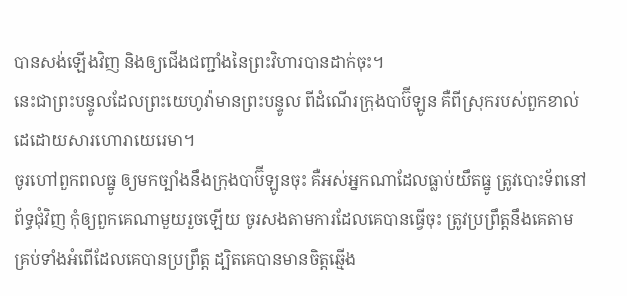បានសង់ឡើងវិញ និងឲ្យជើងជញ្ជាំងនៃព្រះវិហារបានដាក់ចុះ។
នេះជាព្រះបន្ទូលដែលព្រះយេហូវ៉ាមានព្រះបន្ទូល ពីដំណើរក្រុងបាប៊ីឡូន គឺពីស្រុករបស់ពួកខាល់ដេដោយសារហោរាយេរេមា។
ចូរហៅពួកពលធ្នូ ឲ្យមកច្បាំងនឹងក្រុងបាប៊ីឡូនចុះ គឺអស់អ្នកណាដែលធ្លាប់យឹតធ្នូ ត្រូវបោះទ័ពនៅព័ទ្ធជុំវិញ កុំឲ្យពួកគេណាមួយរួចឡើយ ចូរសងតាមការដែលគេបានធ្វើចុះ ត្រូវប្រព្រឹត្តនឹងគេតាមគ្រប់ទាំងអំពើដែលគេបានប្រព្រឹត្ត ដ្បិតគេបានមានចិត្តឆ្មើង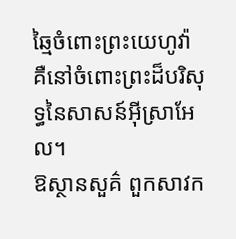ឆ្មៃចំពោះព្រះយេហូវ៉ា គឺនៅចំពោះព្រះដ៏បរិសុទ្ធនៃសាសន៍អ៊ីស្រាអែល។
ឱស្ថានសួគ៌ ពួកសាវក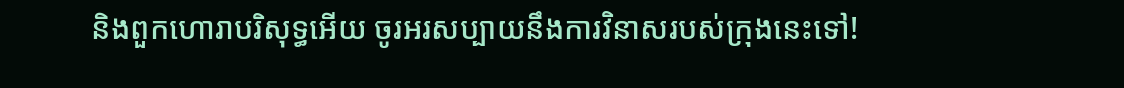និងពួកហោរាបរិសុទ្ធអើយ ចូរអរសប្បាយនឹងការវិនាសរបស់ក្រុងនេះទៅ!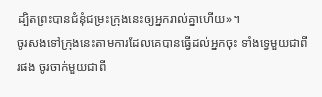ដ្បិតព្រះបានជំនុំជម្រះក្រុងនេះឲ្យអ្នករាល់គ្នាហើយ»។
ចូរសងទៅក្រុងនេះតាមការដែលគេបានធ្វើដល់អ្នកចុះ ទាំងទ្វេមួយជាពីរផង ចូរចាក់មួយជាពី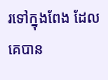រទៅក្នុងពែង ដែលគេបាន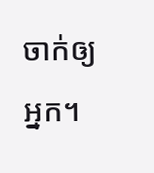ចាក់ឲ្យអ្នក។